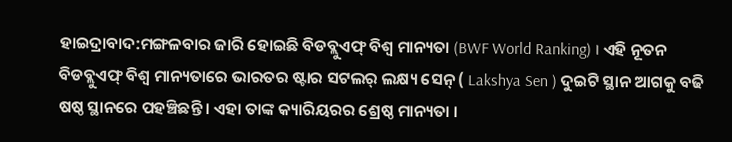ହାଇଦ୍ରାବାଦ:ମଙ୍ଗଳବାର ଜାରି ହୋଇଛି ବିଡବ୍ଲୁଏଫ୍ ବିଶ୍ବ ମାନ୍ୟତା (BWF World Ranking) । ଏହି ନୂତନ ବିଡବ୍ଲୁଏଫ୍ ବିଶ୍ବ ମାନ୍ୟତାରେ ଭାରତର ଷ୍ଟାର ସଟଲର୍ ଲକ୍ଷ୍ୟ ସେନ୍ ( Lakshya Sen ) ଦୁଇଟି ସ୍ଥାନ ଆଗକୁ ବଢି ଷଷ୍ଠ ସ୍ଥାନରେ ପହଞ୍ଚିଛନ୍ତି । ଏହା ତାଙ୍କ କ୍ୟାରିୟରର ଶ୍ରେଷ୍ଠ ମାନ୍ୟତା ।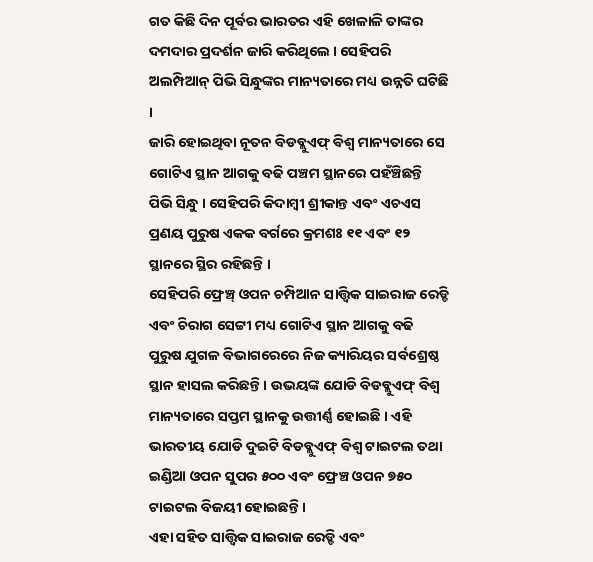ଗତ କିଛି ଦିନ ପୂର୍ବର ଭାରତର ଏହି ଖେଳାଳି ତାଙ୍କର ଦମଦାର ପ୍ରଦର୍ଶନ ଜାରି କରିଥିଲେ । ସେହିପରି ଅଲମ୍ପିଆନ୍ ପିଭି ସିନ୍ଧୁଙ୍କର ମାନ୍ୟତାରେ ମଧ୍ୟ ଉନ୍ନତି ଘଟିଛି ।
ଜାରି ହୋଇଥିବା ନୂତନ ବିଡବ୍ଲୁଏଫ୍ ବିଶ୍ବ ମାନ୍ୟତାରେ ସେ ଗୋଟିଏ ସ୍ଥାନ ଆଗକୁ ବଢି ପଞ୍ଚମ ସ୍ଥାନରେ ପହଁଞ୍ଚିଛନ୍ତି ପିଭି ସିନ୍ଧୁ । ସେହିପରି କିଦାମ୍ବୀ ଶ୍ରୀକାନ୍ତ ଏବଂ ଏଚଏସ ପ୍ରଣୟ ପୁରୁଷ ଏକକ ବର୍ଗରେ କ୍ରମଶଃ ୧୧ ଏବଂ ୧୨ ସ୍ଥାନରେ ସ୍ଥିର ରହିଛନ୍ତି ।
ସେହିପରି ଫ୍ରେଞ୍ଚ୍ ଓପନ ଚମ୍ପିଆନ ସାତ୍ତ୍ବିକ ସାଇରାଜ ରେଡ୍ଡି ଏବଂ ଚିରାଗ ସେଟ୍ଟୀ ମଧ୍ୟ ଗୋଟିଏ ସ୍ଥାନ ଆଗକୁ ବଢି ପୁରୁଷ ଯୁଗଳ ବିଭାଗରେରେ ନିଜ କ୍ୟାରିୟର ସର୍ବଶ୍ରେଷ୍ଠ ସ୍ଥାନ ହାସଲ କରିଛନ୍ତି । ଉଭୟଙ୍କ ଯୋଡି ବିଡବ୍ଲୁଏଫ୍ ବିଶ୍ୱ ମାନ୍ୟତାରେ ସପ୍ତମ ସ୍ଥାନକୁ ଉତ୍ତୀର୍ଣ୍ଣ ହୋଇଛି । ଏହି ଭାରତୀୟ ଯୋଡି ଦୁଇଟି ବିଡବ୍ଲୁଏଫ୍ ବିଶ୍ୱ ଟାଇଟଲ ତଥା ଇଣ୍ଡିଆ ଓପନ ସୁପର ୫୦୦ ଏବଂ ଫ୍ରେଞ୍ଚ ଓପନ ୭୫୦ ଟାଇଟଲ ବିଜୟୀ ହୋଇଛନ୍ତି ।
ଏହା ସହିତ ସାତ୍ତ୍ୱିକ ସାଇରାଜ ରେଡ୍ଡି ଏବଂ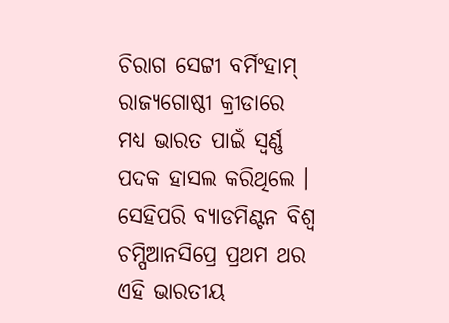ଚିରାଗ ସେଟ୍ଟୀ ବର୍ମିଂହାମ୍ ରାଜ୍ୟଗୋଷ୍ଠୀ କ୍ରୀଡାରେ ମଧ୍ୟ ଭାରତ ପାଇଁ ସ୍ୱର୍ଣ୍ଣ ପଦକ ହାସଲ କରିଥିଲେ । ସେହିପରି ବ୍ୟାଡମିଣ୍ଟନ ବିଶ୍ୱ ଚମ୍ପିଆନସିପ୍ରେ ପ୍ରଥମ ଥର ଏହି ଭାରତୀୟ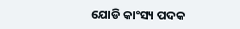ଯୋଡି କାଂସ୍ୟ ପଦକ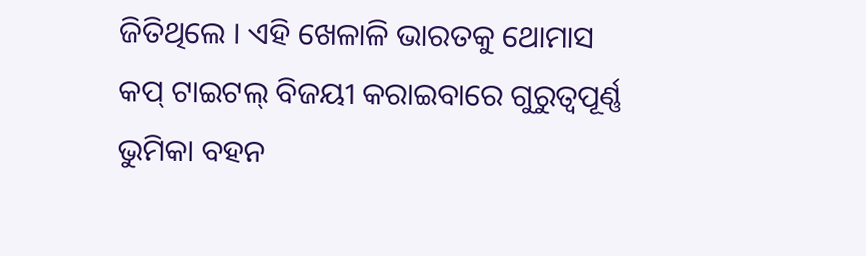ଜିତିଥିଲେ । ଏହି ଖେଳାଳି ଭାରତକୁ ଥୋମାସ କପ୍ ଟାଇଟଲ୍ ବିଜୟୀ କରାଇବାରେ ଗୁରୁତ୍ୱପୂର୍ଣ୍ଣ ଭୁମିକା ବହନ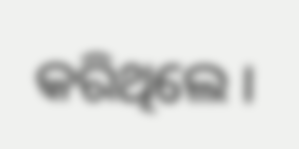କରିଥିଲେ ।